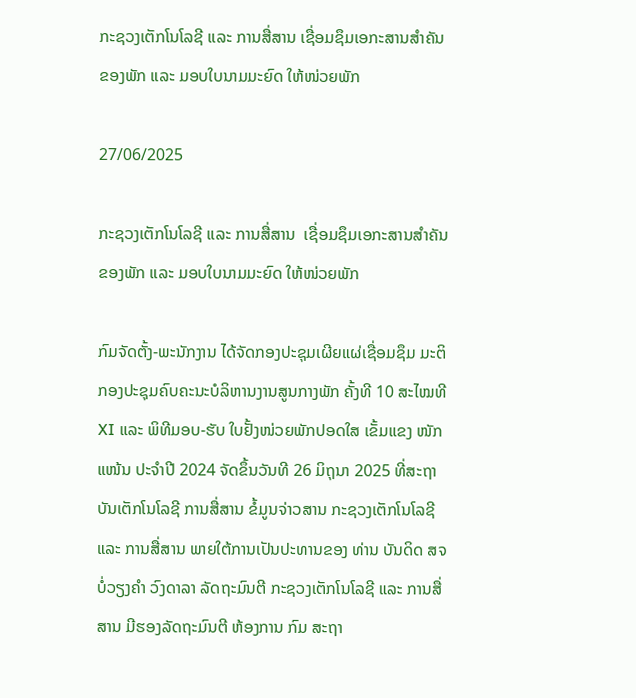ກະຊວງເຕັກໂນໂລຊີ ແລະ ການສື່ສານ ເຊື່ອມຊຶມເອກະສານສໍາຄັນຂອງພັກ ແລະ ມອບໃບນາມມະຍົດ ໃຫ້ໜ່ວຍພັກ

27/06/2025

ກະຊວງເຕັກໂນໂລຊີ ແລະ ການສື່ສານ  ເຊື່ອມຊຶມເອກະສານສໍາຄັນຂອງພັກ ແລະ ມອບໃບນາມມະຍົດ ໃຫ້ໜ່ວຍພັກ

ກົມຈັດຕັ້ງ-ພະນັກງານ ໄດ້ຈັດກອງປະຊຸມເຜີຍແຜ່ເຊື່ອມຊຶມ ມະຕິກອງປະຊຸມຄົບຄະນະບໍລິຫານງານສູນກາງພັກ ຄັ້ງທີ 10 ສະໄໝທີ XI ແລະ ພິທີມອບ-ຮັບ ໃບຢັ້ງໜ່ວຍພັກປອດໃສ ເຂັ້ມແຂງ ໜັກແໜ້ນ ປະຈໍາປີ 2024 ຈັດຂຶ້ນວັນທີ 26 ມິຖຸນາ 2025 ທີ່ສະຖາບັນເຕັກໂນໂລຊີ ການສື່ສານ ຂໍ້ມູນຈ່າວສານ ກະຊວງເຕັກໂນໂລຊີ ແລະ ການສື່ສານ ພາຍໃຕ້ການເປັນປະທານຂອງ ທ່ານ ບັນດິດ ສຈ ບໍ່ວຽງຄໍາ ວົງດາລາ ລັດຖະມົນຕີ ກະຊວງເຕັກໂນໂລຊີ ແລະ ການສື່ສານ ມີຮອງລັດຖະມົນຕີ ຫ້ອງການ ກົມ ສະຖາ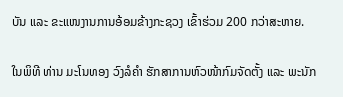ບັນ ແລະ ຂະແໜງານການອ້ອມຂ້າງກະຊວງ ເຂົ້າຮ່ວມ 200 ກວ່າສະຫາຍ.

ໃນພິທີ ທ່ານ ມະໂນທອງ ວົງລໍຄໍາ ຮັກສາການຫົວໜ້າກົມຈັດຕັ້ງ ແລະ ພະນັກ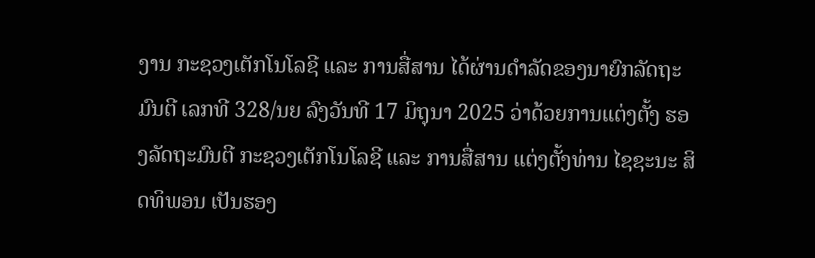ງານ ກະຊວງເຕັກໂນໂລຊີ ແລະ ການສື່ສານ ໄດ້ຜ່ານດໍາລັດຂອງນາຍົກລັດຖະມົນຕີ ເລກທີ 328/ນຍ ລົງວັນທີ 17 ມິຖຸນາ 2025 ວ່າດ້ວຍການແຕ່ງຕັ້ງ ຮອງລັດຖະມົນຕີ ກະຊວງເຕັກໂນໂລຊີ ແລະ ການສື່ສານ ແຕ່ງຕັ້ງທ່ານ ໄຊຊະນະ ສິດທິພອນ ເປັນຮອງ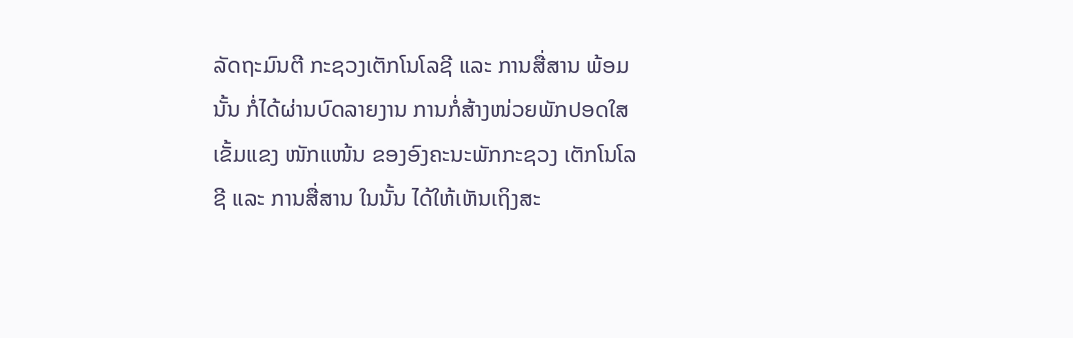ລັດຖະມົນຕີ ກະຊວງເຕັກໂນໂລຊີ ແລະ ການສື່ສານ ພ້ອມນັ້ນ ກໍ່ໄດ້ຜ່ານບົດລາຍງານ ການກໍ່ສ້າງໜ່ວຍພັກປອດໃສ ເຂັ້ມແຂງ ໜັກແໜ້ນ ຂອງອົງຄະນະພັກກະຊວງ ເຕັກໂນໂລຊີ ແລະ ການສື່ສານ ໃນນັ້ນ ໄດ້ໃຫ້ເຫັນເຖິງສະ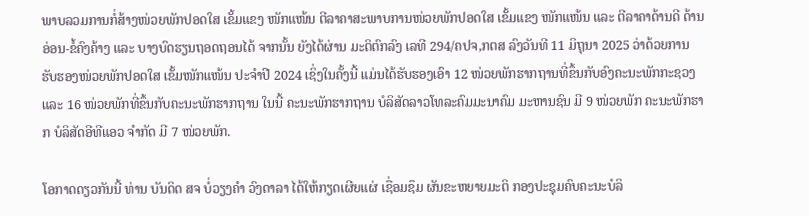ພາບລວມການກໍ່ສ້າງໜ່ວຍພັກປອດໃສ ເຂັ້ມແຂງ ໜັກແໜ້ນ ຕີລາຄາສະພາບການໜ່ວຍພັກປອດໃສ ເຂັ້ມແຂງ ໜັກແໜ້ນ ແລະ ຕີລາຄາດ້ານດີ ດ້ານອ່ອນ-ຂໍ້ຄົງຄ້າງ ແລະ ບາງບົດຮຽນຖອດຖອນໄດ້ ຈາກນັ້ນ ຍັງໄດ້ຜ່ານ ມະຕິຕົກລົງ ເລທີ 294/ຄປຈ,ກຕສ ລົງວັນທີ 11 ມິຖຸນາ 2025 ວ່າດ້ວຍການຮັບຮອງໜ່ວຍພັກປອດໃສ ເຂັ້ມໜັກແໜ້ນ ປະຈໍາປີ 2024 ເຊິ່ງໃນຄັ້ງນີ້ ແມ່ນໄດ້ຮັບຮອງເອົາ 12 ໜ່ວຍພັກຮາກຖານທີ່ຂຶ້ນກັບອົງຄະນະພັກກະຊວງ ແລະ 16 ໜ່ວຍພັກທີ່ຂຶ້ນກັບຄະນະພັກຮາກຖານ ໃນນີ້ ຄະນະພັກຮາກຖານ ບໍລິສັດລາວໂທລະຄົມມະນາຄົມ ມະຫານຊົນ ມີ 9 ໜ່ວຍພັກ ຄະນະພັກຮາກ ບໍລິສັດອີທີແອວ ຈໍາກັດ ມີ 7 ໜ່ວຍພັກ.

ໂອກາດດຽວກັນນີ້ ທ່ານ ບັນດິດ ສຈ ບໍ່ວຽງຄໍາ ວົງດາລາ ໄດ້ໃຫ້ກຽດເຜີຍແຜ່ ເຊື່ອມຊຶມ ຜັນຂະຫຍາຍມະຕິ ກອງປະຊຸມຄົບຄະນະບໍລິ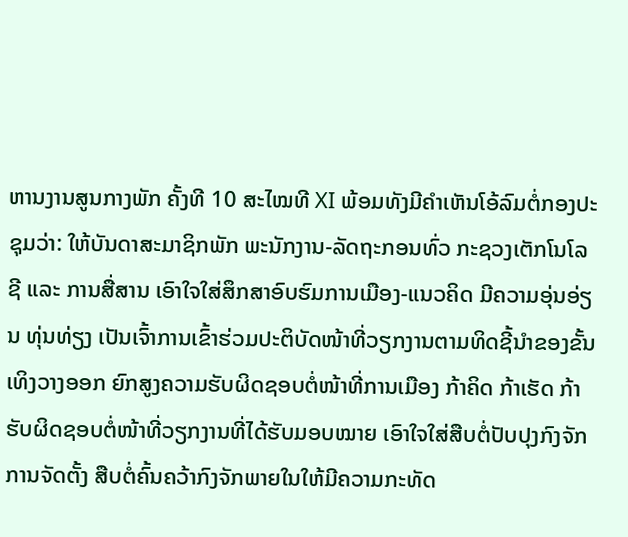ຫານງານສູນກາງພັກ ຄັ້ງທີ 10 ສະໄໝທີ XI ພ້ອມທັງມີຄໍາເຫັນໂອ້ລົມຕໍ່ກອງປະຊຸມວ່າ: ໃຫ້ບັນດາສະມາຊິກພັກ ພະນັກງານ-ລັດຖະກອນທົ່ວ ກະຊວງເຕັກໂນໂລຊີ ແລະ ການສື່ສານ ເອົາໃຈໃສ່ສຶກສາອົບຮົມການເມືອງ-ແນວຄິດ ມີຄວາມອຸ່ນອ່ຽນ ທຸ່ນທ່ຽງ ເປັນເຈົ້າການເຂົ້າຮ່ວມປະຕິບັດໜ້າທີ່ວຽກງານຕາມທິດຊີ້ນໍາຂອງຂັ້ນເທິງວາງອອກ ຍົກສູງຄວາມຮັບຜິດຊອບຕໍ່ໜ້າທີ່ການເມືອງ ກ້າຄິດ ກ້າເຮັດ ກ້າຮັບຜິດຊອບຕໍ່ໜ້າທີ່ວຽກງານທີ່ໄດ້ຮັບມອບໝາຍ ເອົາໃຈໃສ່ສືບຕໍ່ປັບປຸງກົງຈັກການຈັດຕັ້ງ ສືບຕໍ່ຄົ້ນຄວ້າກົງຈັກພາຍໃນໃຫ້ມີຄວາມກະທັດ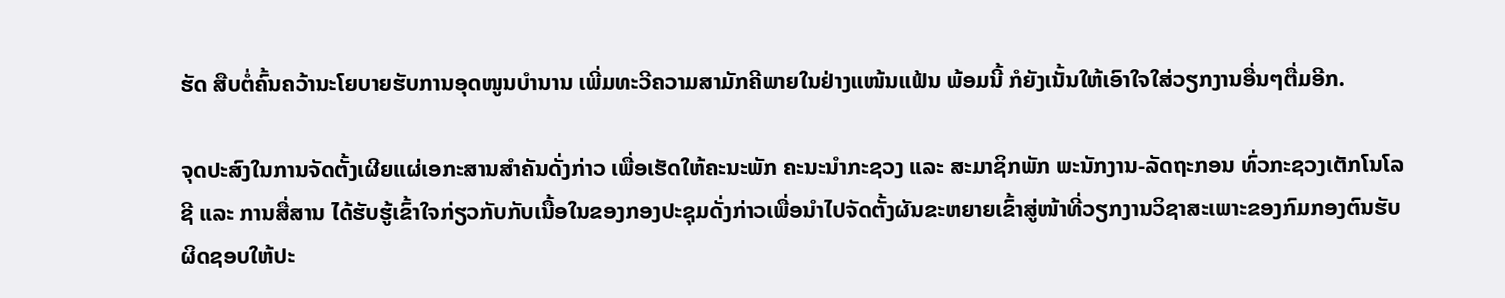ຮັດ ສືບຕໍ່ຄົ້ນຄວ້ານະໂຍບາຍຮັບການອຸດໜູນບໍານານ ເພີ່ມທະວີຄວາມສາມັກຄີພາຍໃນຢ່າງແໜ້ນແຟ້ນ ພ້ອມນີ້ ກໍຍັງເນັ້ນໃຫ້ເອົາໃຈໃສ່ວຽກງານອື່ນໆຕື່ມອີກ.

ຈຸດປະສົງໃນການຈັດຕັ້ງເຜີຍແຜ່ເອກະສານສຳຄັນດັ່ງກ່າວ ເພື່ອເຮັດໃຫ້ຄະນະພັກ ຄະນະນໍາກະຊວງ ແລະ ສະມາຊິກພັກ ພະນັກງານ-ລັດຖະກອນ ທົ່ວກະຊວງເຕັກໂນໂລຊີ ແລະ ການສື່ສານ ໄດ້ຮັບຮູ້ເຂົ້າໃຈກ່ຽວກັບກັບເນື້ອໃນຂອງກອງປະຊຸມດັ່ງກ່າວເພື່ອນໍາໄປຈັດຕັ້ງຜັນຂະຫຍາຍເຂົ້າສູ່ໜ້າທີ່ວຽກງານວິຊາສະເພາະຂອງກົມກອງຕົນຮັບຜິດຊອບໃຫ້ປະ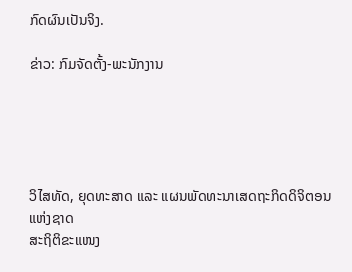ກົດຜົນເປັນຈິງ.

ຂ່າວ: ກົມຈັດຕັ້ງ-ພະນັກງານ





ວິໄສທັດ, ຍຸດທະສາດ ແລະ ແຜນພັດທະນາເສດຖະກິດດິຈິຕອນ ແຫ່ງຊາດ
ສະຖິຕິຂະແໜງ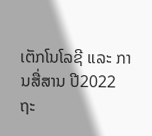ເຕັກໂນໂລຊີ ແລະ ການສື່ສານ ປີ2022
ຖະ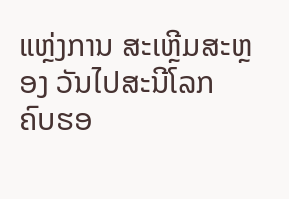ແຫຼ່ງການ ສະເຫຼີມສະຫຼອງ ວັນໄປສະນີໂລກ ຄົບຮອ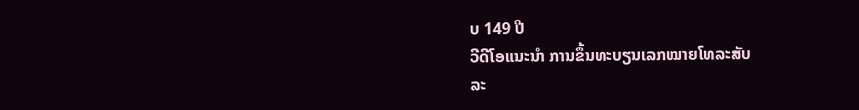ບ 149 ປີ
ວີດີໂອແນະນໍາ ການຂຶ້ນທະບຽນເລກໝາຍໂທລະສັບ
ລະ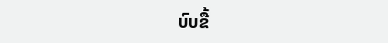ບົບຂື້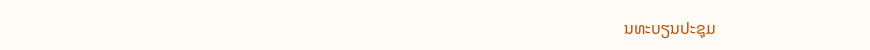ນທະບຽນປະຊຸມ